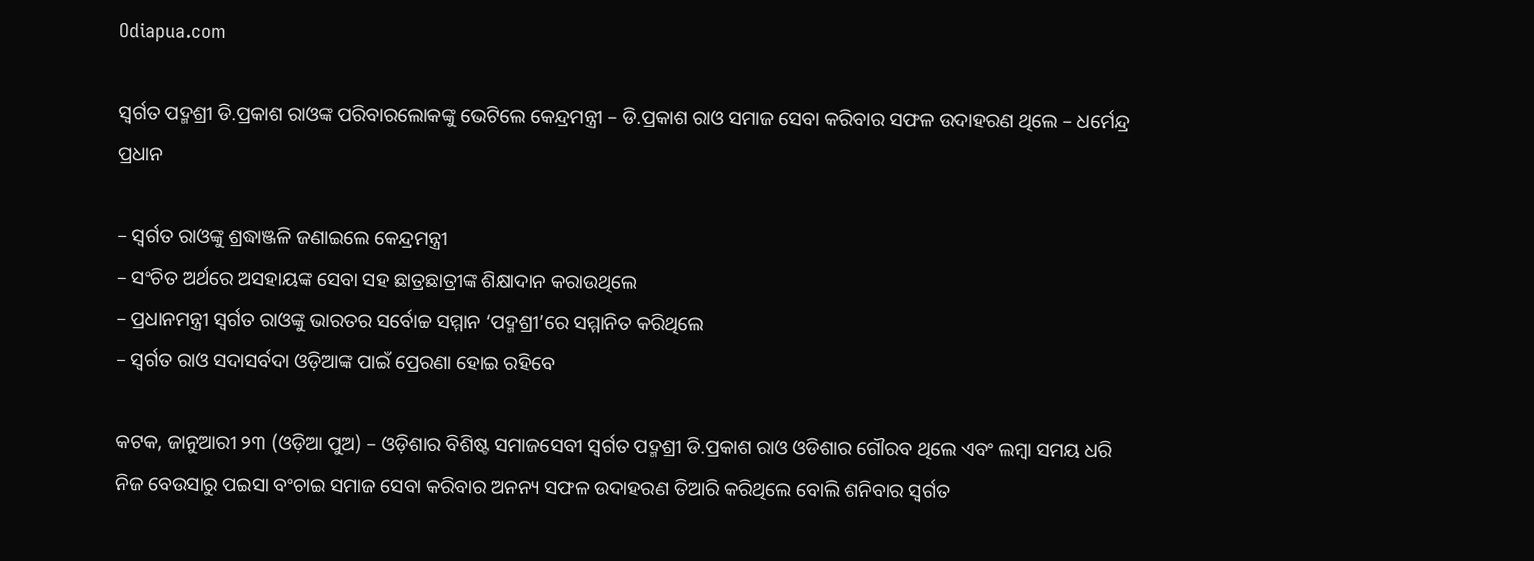Odiapua.com

ସ୍ୱର୍ଗତ ପଦ୍ମଶ୍ରୀ ଡି.ପ୍ରକାଶ ରାଓଙ୍କ ପରିବାରଲୋକଙ୍କୁ ଭେଟିଲେ କେନ୍ଦ୍ରମନ୍ତ୍ରୀ – ଡି.ପ୍ରକାଶ ରାଓ ସମାଜ ସେବା କରିବାର ସଫଳ ଉଦାହରଣ ଥିଲେ – ଧର୍ମେନ୍ଦ୍ର ପ୍ରଧାନ

– ସ୍ୱର୍ଗତ ରାଓଙ୍କୁ ଶ୍ରଦ୍ଧାଞ୍ଜଳି ଜଣାଇଲେ କେନ୍ଦ୍ରମନ୍ତ୍ରୀ
– ସଂଚିତ ଅର୍ଥରେ ଅସହାୟଙ୍କ ସେବା ସହ ଛାତ୍ରଛାତ୍ରୀଙ୍କ ଶିକ୍ଷାଦାନ କରାଉଥିଲେ
– ପ୍ରଧାନମନ୍ତ୍ରୀ ସ୍ୱର୍ଗତ ରାଓଙ୍କୁ ଭାରତର ସର୍ବୋଚ୍ଚ ସମ୍ମାନ ‘ପଦ୍ମଶ୍ରୀ’ରେ ସମ୍ମାନିତ କରିଥିଲେ
– ସ୍ୱର୍ଗତ ରାଓ ସଦାସର୍ବଦା ଓଡ଼ିଆଙ୍କ ପାଇଁ ପ୍ରେରଣା ହୋଇ ରହିବେ

କଟକ, ଜାନୁଆରୀ ୨୩ (ଓଡ଼ିଆ ପୁଅ) – ଓଡ଼ିଶାର ବିଶିଷ୍ଟ ସମାଜସେବୀ ସ୍ୱର୍ଗତ ପଦ୍ମଶ୍ରୀ ଡି.ପ୍ରକାଶ ରାଓ ଓଡିଶାର ଗୌରବ ଥିଲେ ଏବଂ ଲମ୍ବା ସମୟ ଧରି ନିଜ ବେଉସାରୁ ପଇସା ବଂଚାଇ ସମାଜ ସେବା କରିବାର ଅନନ୍ୟ ସଫଳ ଉଦାହରଣ ତିଆରି କରିଥିଲେ ବୋଲି ଶନିବାର ସ୍ୱର୍ଗତ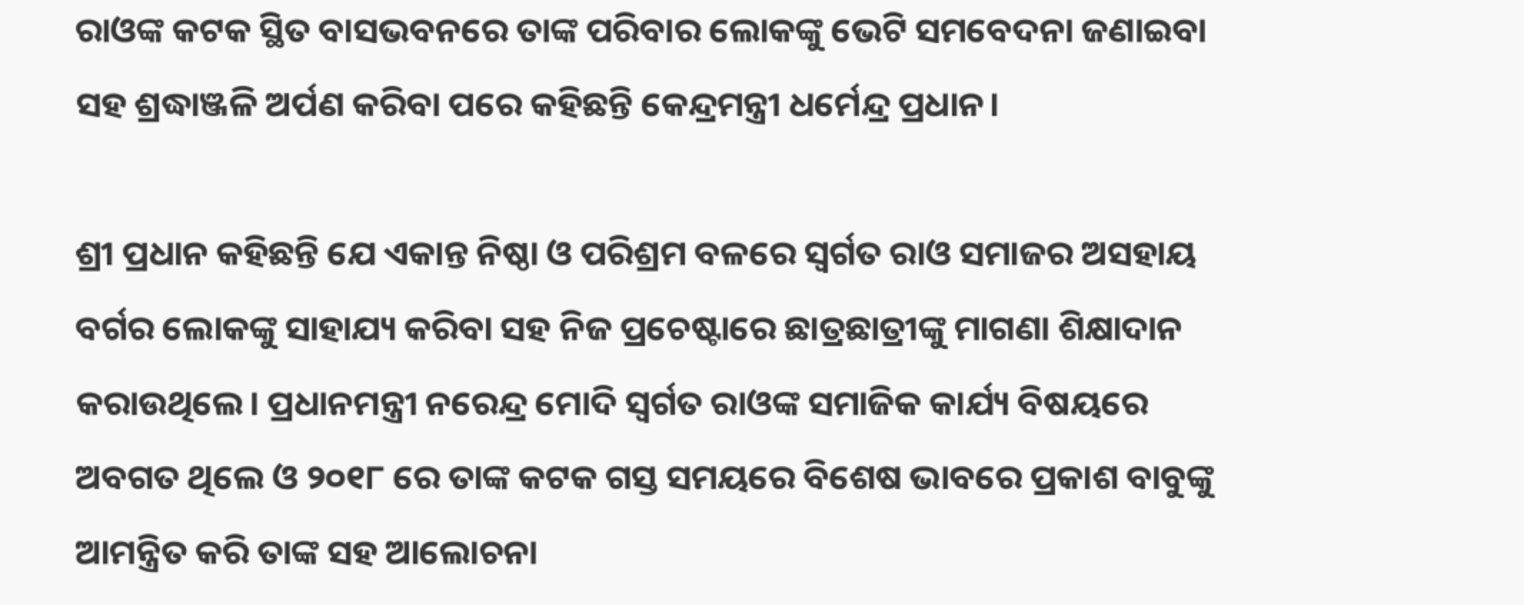ରାଓଙ୍କ କଟକ ସ୍ଥିତ ବାସଭବନରେ ତାଙ୍କ ପରିବାର ଲୋକଙ୍କୁ ଭେଟି ସମବେଦନା ଜଣାଇବା ସହ ଶ୍ରଦ୍ଧାଞ୍ଜଳି ଅର୍ପଣ କରିବା ପରେ କହିଛନ୍ତି କେନ୍ଦ୍ରମନ୍ତ୍ରୀ ଧର୍ମେନ୍ଦ୍ର ପ୍ରଧାନ।

ଶ୍ରୀ ପ୍ରଧାନ କହିଛନ୍ତି ଯେ ଏକାନ୍ତ ନିଷ୍ଠା ଓ ପରିଶ୍ରମ ବଳରେ ସ୍ୱର୍ଗତ ରାଓ ସମାଜର ଅସହାୟ ବର୍ଗର ଲୋକଙ୍କୁ ସାହାଯ୍ୟ କରିବା ସହ ନିଜ ପ୍ରଚେଷ୍ଟାରେ ଛାତ୍ରଛାତ୍ରୀଙ୍କୁ ମାଗଣା ଶିକ୍ଷାଦାନ କରାଉଥିଲେ। ପ୍ରଧାନମନ୍ତ୍ରୀ ନରେନ୍ଦ୍ର ମୋଦି ସ୍ୱର୍ଗତ ରାଓଙ୍କ ସମାଜିକ କାର୍ଯ୍ୟ ବିଷୟରେ ଅବଗତ ଥିଲେ ଓ ୨୦୧୮ ରେ ତାଙ୍କ କଟକ ଗସ୍ତ ସମୟରେ ବିଶେଷ ଭାବରେ ପ୍ରକାଶ ବାବୁଙ୍କୁ ଆମନ୍ତ୍ରିତ କରି ତାଙ୍କ ସହ ଆଲୋଚନା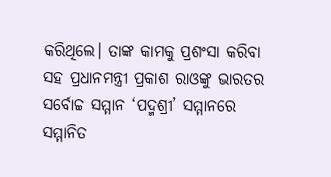କରିଥିଲେ। ତାଙ୍କ କାମକୁ ପ୍ରଶଂସା କରିବା ସହ ପ୍ରଧାନମନ୍ତ୍ରୀ ପ୍ରକାଶ ରାଓଙ୍କୁ ଭାରତର ସର୍ବୋଚ୍ଚ ସମ୍ମାନ ‘ପଦ୍ମଶ୍ରୀ’ ସମ୍ମାନରେ ସମ୍ମାନିତ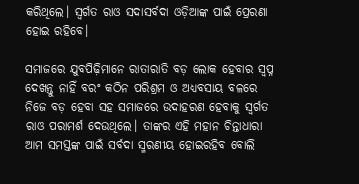କରିଥିଲେ। ସ୍ୱର୍ଗତ ରାଓ ସଦାସର୍ବଦା ଓଡ଼ିଆଙ୍କ ପାଇଁ ପ୍ରେରଣା ହୋଇ ରହିବେ।

ସମାଜରେ ଯୁବପିଢ଼ିମାନେ ରାତାରାତି ବଡ଼ ଲୋକ ହେବାର ସ୍ୱପ୍ନ ଦେଖନ୍ତୁ ନାହିଁ ବରଂ କଠିନ ପରିଶ୍ରମ ଓ ଅଧ୍ୟବସାୟ ବଳରେ ନିଜେ ବଡ଼ ହେବା ସହ ସମାଜରେ ଉଦାହରଣ ହେବାକୁ ସ୍ୱର୍ଗତ ରାଓ ପରାମର୍ଶ ଦେଉଥିଲେ। ତାଙ୍କର ଏହି ମହାନ ଚିନ୍ତାଧାରା ଆମ ସମସ୍ତଙ୍କ ପାଇଁ ସର୍ବଦା ସ୍ମରଣୀୟ ହୋଇରହିବ ବୋଲି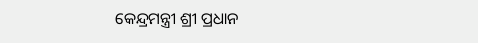କେନ୍ଦ୍ରମନ୍ତ୍ରୀ ଶ୍ରୀ ପ୍ରଧାନ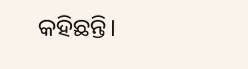କହିଛନ୍ତି।